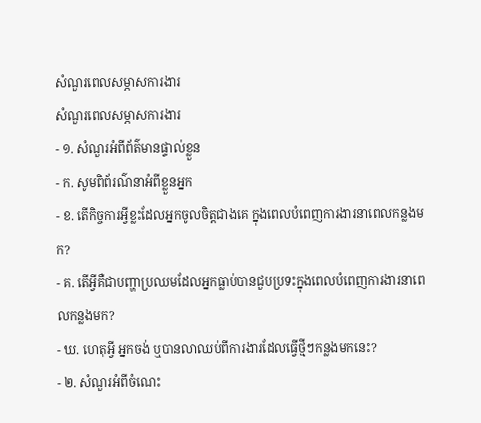សំណួរពេលសម្ភាសការងារ
សំណួរពេលសម្ភាសការងារ
- ១. សំណួរអំពីព័ត៌មានផ្ទាល់ខ្លួន
- ក. សូមពិព័រណ៌នាអំពីខ្លួនអ្នក
- ខ. តើកិច្ចការអ្វីខ្លះដែលអ្នកចូលចិត្តជាងគេ ក្នុងពេលបំពេញការងារនាពេលកន្លងមក?
- គ. តើអ្វីគឺជាបញ្ហាប្រឈមដែលអ្នកធ្លាប់បានជួបប្រទះក្នុងពេលបំពេញការងារនាពេលកន្លងមក?
- ឃ. ហេតុអ្វី អ្នកចង់ ឬបានលាឈប់ពីការងារដែលធ្វើថ្មីៗកន្លងមកនេះ?
- ២. សំណួរអំពីចំណេះ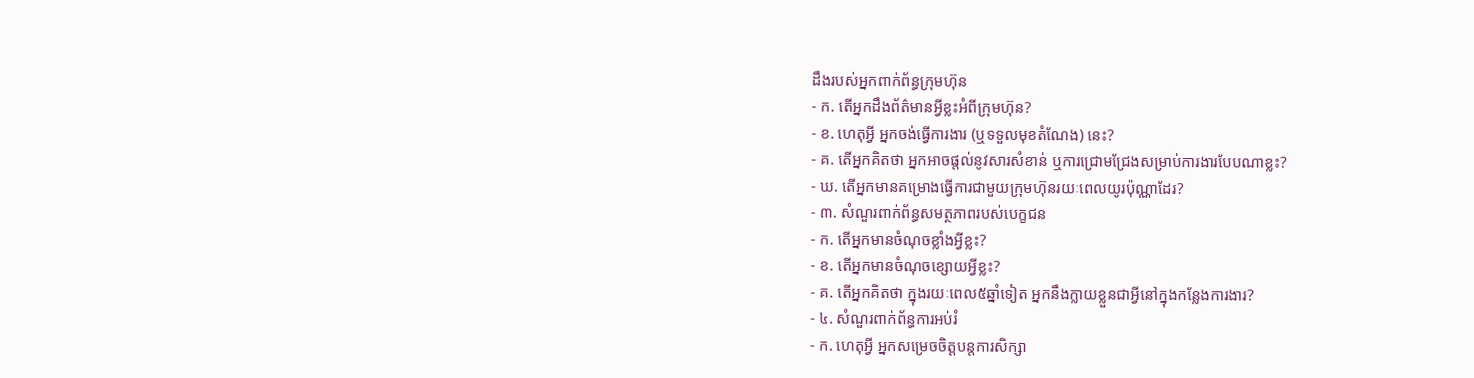ដឹងរបស់អ្នកពាក់ព័ន្ធក្រុមហ៊ុន
- ក. តើអ្នកដឹងព័ត៌មានអ្វីខ្លះអំពីក្រុមហ៊ុន?
- ខ. ហេតុអ្វី អ្នកចង់ធ្វើការងារ (ឬទទួលមុខតំណែង) នេះ?
- គ. តើអ្នកគិតថា អ្នកអាចផ្តល់នូវសារសំខាន់ ឬការជ្រោមជ្រែងសម្រាប់ការងារបែបណាខ្លះ?
- ឃ. តើអ្នកមានគម្រោងធ្វើការជាមួយក្រុមហ៊ុនរយៈពេលយូរប៉ុណ្ណាដែរ?
- ៣. សំណួរពាក់ព័ន្ធសមត្ថភាពរបស់បេក្ខជន
- ក. តើអ្នកមានចំណុចខ្លាំងអ្វីខ្លះ?
- ខ. តើអ្នកមានចំណុចខ្សោយអ្វីខ្លះ?
- គ. តើអ្នកគិតថា ក្នុងរយៈពេល៥ឆ្នាំទៀត អ្នកនឹងក្លាយខ្លួនជាអ្វីនៅក្នុងកន្លែងការងារ?
- ៤. សំណួរពាក់ព័ន្ធការអប់រំ
- ក. ហេតុអ្វី អ្នកសម្រេចចិត្តបន្តការសិក្សា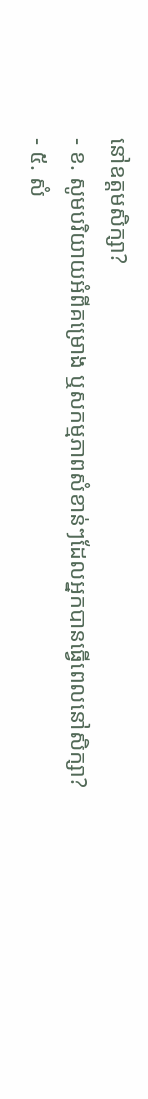នៅឧត្តមសិក្សា?
- ខ. សូមបរិយាយអំពីគម្រោង ឬសកម្មភាពសំខាន់ៗដែលអ្នកបានធ្វើពេលនៅសិក្សា?
- ៥. សំ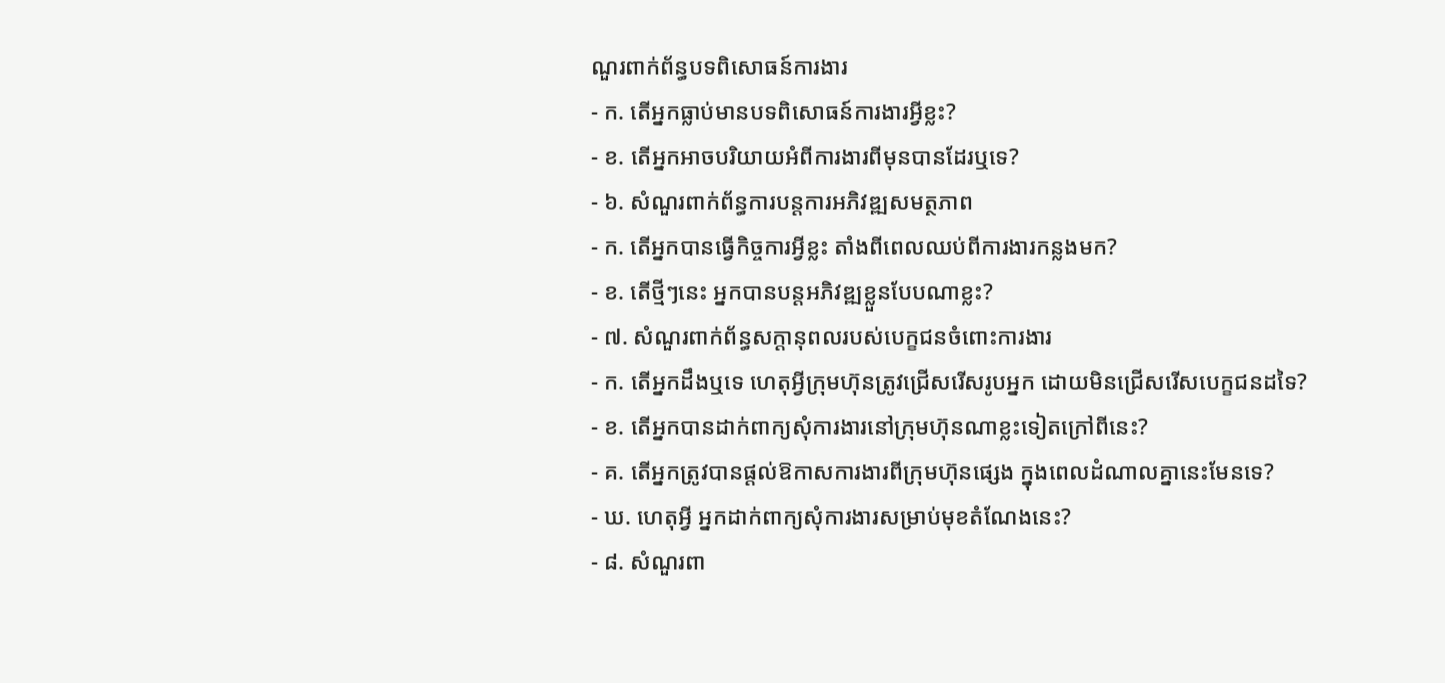ណួរពាក់ព័ន្ធបទពិសោធន៍ការងារ
- ក. តើអ្នកធ្លាប់មានបទពិសោធន៍ការងារអ្វីខ្លះ?
- ខ. តើអ្នកអាចបរិយាយអំពីការងារពីមុនបានដែរឬទេ?
- ៦. សំណួរពាក់ព័ន្ធការបន្តការអភិវឌ្ឍសមត្ថភាព
- ក. តើអ្នកបានធ្វើកិច្ចការអ្វីខ្លះ តាំងពីពេលឈប់ពីការងារកន្លងមក?
- ខ. តើថ្មីៗនេះ អ្នកបានបន្តអភិវឌ្ឍខ្លួនបែបណាខ្លះ?
- ៧. សំណួរពាក់ព័ន្ធសក្តានុពលរបស់បេក្ខជនចំពោះការងារ
- ក. តើអ្នកដឹងឬទេ ហេតុអ្វីក្រុមហ៊ុនត្រូវជ្រើសរើសរូបអ្នក ដោយមិនជ្រើសរើសបេក្ខជនដទៃ?
- ខ. តើអ្នកបានដាក់ពាក្យសុំការងារនៅក្រុមហ៊ុនណាខ្លះទៀតក្រៅពីនេះ?
- គ. តើអ្នកត្រូវបានផ្តល់ឱកាសការងារពីក្រុមហ៊ុនផ្សេង ក្នុងពេលដំណាលគ្នានេះមែនទេ?
- ឃ. ហេតុអ្វី អ្នកដាក់ពាក្យសុំការងារសម្រាប់មុខតំណែងនេះ?
- ៨. សំណួរពា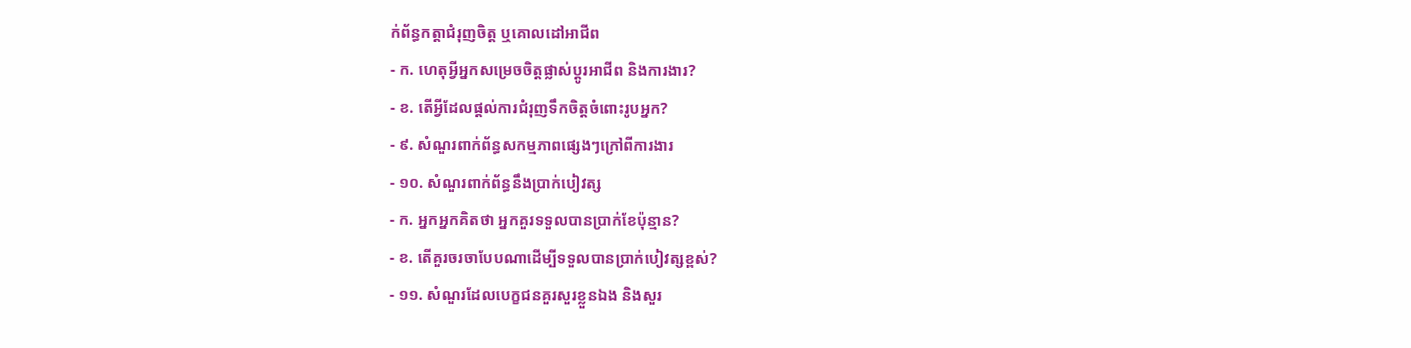ក់ព័ន្ធកត្តាជំរុញចិត្ត ឬគោលដៅអាជីព
- ក. ហេតុអ្វីអ្នកសម្រេចចិត្តផ្លាស់ប្តូរអាជីព និងការងារ?
- ខ. តើអ្វីដែលផ្តល់ការជំរុញទឹកចិត្តចំពោះរូបអ្នក?
- ៩. សំណួរពាក់ព័ន្ធសកម្មភាពផ្សេងៗក្រៅពីការងារ
- ១០. សំណួរពាក់ព័ន្ធនឹងប្រាក់បៀវត្ស
- ក. អ្នកអ្នកគិតថា អ្នកគួរទទួលបានប្រាក់ខែប៉ុន្មាន?
- ខ. តើគួរចរចាបែបណាដើម្បីទទួលបានប្រាក់បៀវត្សខ្ពស់?
- ១១. សំណួរដែលបេក្ខជនគួរសួរខ្លួនឯង និងសួរ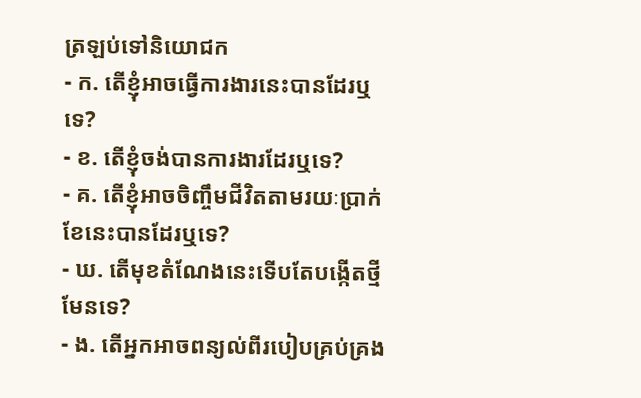ត្រឡប់ទៅនិយោជក
- ក. តើខ្ញុំអាចធ្វើការងារនេះបានដែរឬទេ?
- ខ. តើខ្ញុំចង់បានការងារដែរឬទេ?
- គ. តើខ្ញុំអាចចិញ្ចឹមជីវិតតាមរយៈប្រាក់ខែនេះបានដែរឬទេ?
- ឃ. តើមុខតំណែងនេះទើបតែបង្កើតថ្មីមែនទេ?
- ង. តើអ្នកអាចពន្យល់ពីរបៀបគ្រប់គ្រង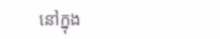នៅក្នុង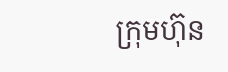ក្រុមហ៊ុន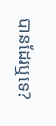បានដែរឬទេ?